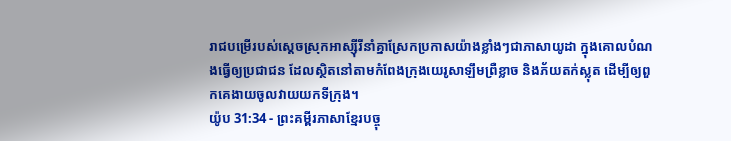រាជបម្រើរបស់ស្ដេចស្រុកអាស្ស៊ីរីនាំគ្នាស្រែកប្រកាសយ៉ាងខ្លាំងៗជាភាសាយូដា ក្នុងគោលបំណងធ្វើឲ្យប្រជាជន ដែលស្ថិតនៅតាមកំពែងក្រុងយេរូសាឡឹមព្រឺខ្លាច និងភ័យតក់ស្លុត ដើម្បីឲ្យពួកគេងាយចូលវាយយកទីក្រុង។
យ៉ូប 31:34 - ព្រះគម្ពីរភាសាខ្មែរបច្ចុ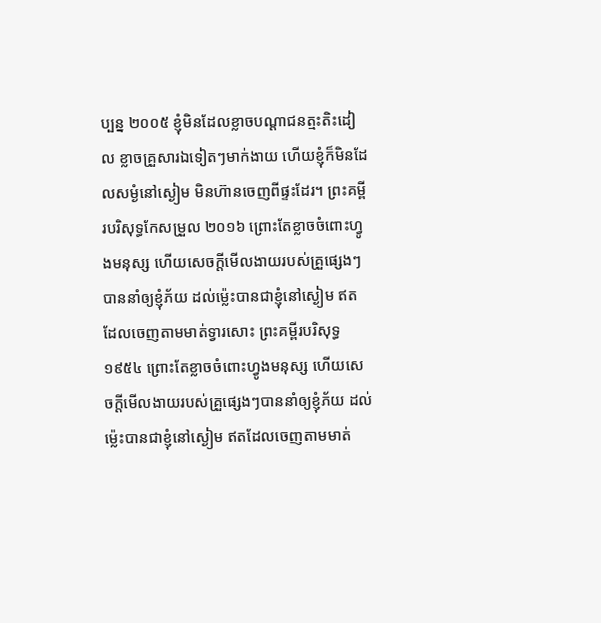ប្បន្ន ២០០៥ ខ្ញុំមិនដែលខ្លាចបណ្ដាជនត្មះតិះដៀល ខ្លាចគ្រួសារឯទៀតៗមាក់ងាយ ហើយខ្ញុំក៏មិនដែលសម្ងំនៅស្ងៀម មិនហ៊ានចេញពីផ្ទះដែរ។ ព្រះគម្ពីរបរិសុទ្ធកែសម្រួល ២០១៦ ព្រោះតែខ្លាចចំពោះហ្វូងមនុស្ស ហើយសេចក្ដីមើលងាយរបស់គ្រួផ្សេងៗ បាននាំឲ្យខ្ញុំភ័យ ដល់ម៉្លេះបានជាខ្ញុំនៅស្ងៀម ឥតដែលចេញតាមមាត់ទ្វារសោះ ព្រះគម្ពីរបរិសុទ្ធ ១៩៥៤ ព្រោះតែខ្លាចចំពោះហ្វូងមនុស្ស ហើយសេចក្ដីមើលងាយរបស់គ្រួផ្សេងៗបាននាំឲ្យខ្ញុំភ័យ ដល់ម៉្លេះបានជាខ្ញុំនៅស្ងៀម ឥតដែលចេញតាមមាត់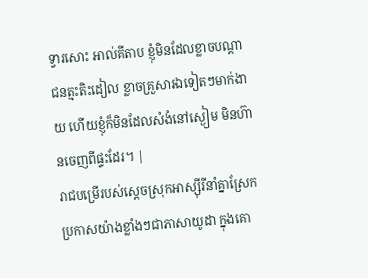ទ្វារសោះ អាល់គីតាប ខ្ញុំមិនដែលខ្លាចបណ្ដាជនត្មះតិះដៀល ខ្លាចគ្រួសារឯទៀតៗមាក់ងាយ ហើយខ្ញុំក៏មិនដែលសំងំនៅស្ងៀម មិនហ៊ានចេញពីផ្ទះដែរ។ |
រាជបម្រើរបស់ស្ដេចស្រុកអាស្ស៊ីរីនាំគ្នាស្រែកប្រកាសយ៉ាងខ្លាំងៗជាភាសាយូដា ក្នុងគោ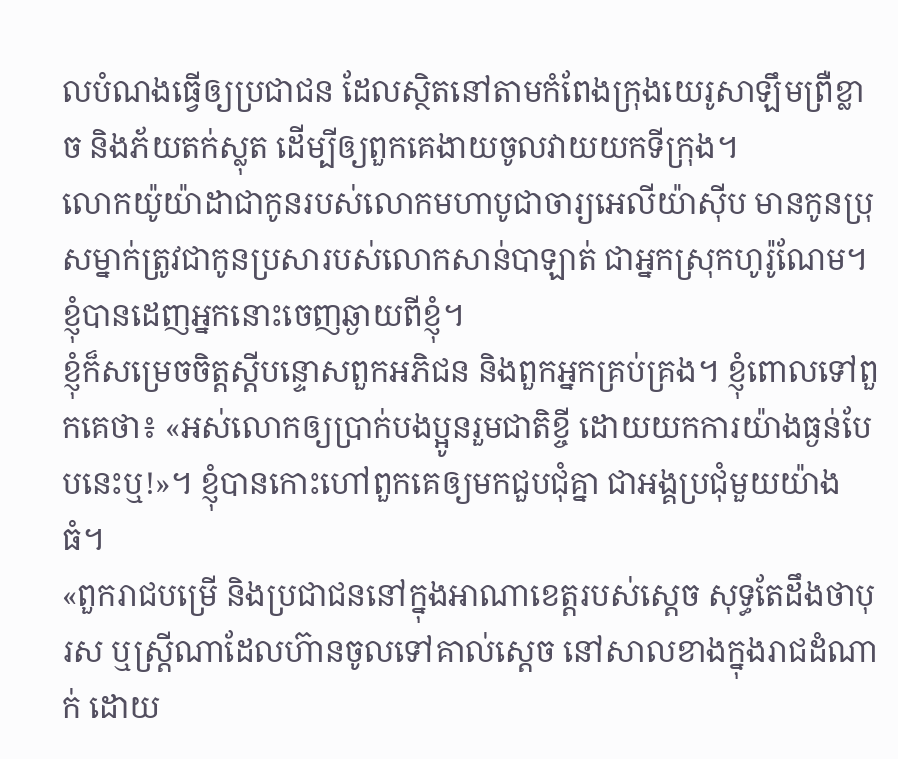លបំណងធ្វើឲ្យប្រជាជន ដែលស្ថិតនៅតាមកំពែងក្រុងយេរូសាឡឹមព្រឺខ្លាច និងភ័យតក់ស្លុត ដើម្បីឲ្យពួកគេងាយចូលវាយយកទីក្រុង។
លោកយ៉ូយ៉ាដាជាកូនរបស់លោកមហាបូជាចារ្យអេលីយ៉ាស៊ីប មានកូនប្រុសម្នាក់ត្រូវជាកូនប្រសារបស់លោកសាន់បាឡាត់ ជាអ្នកស្រុកហូរ៉ូណែម។ ខ្ញុំបានដេញអ្នកនោះចេញឆ្ងាយពីខ្ញុំ។
ខ្ញុំក៏សម្រេចចិត្តស្ដីបន្ទោសពួកអភិជន និងពួកអ្នកគ្រប់គ្រង។ ខ្ញុំពោលទៅពួកគេថា៖ «អស់លោកឲ្យប្រាក់បងប្អូនរួមជាតិខ្ចី ដោយយកការយ៉ាងធ្ងន់បែបនេះឬ!»។ ខ្ញុំបានកោះហៅពួកគេឲ្យមកជួបជុំគ្នា ជាអង្គប្រជុំមួយយ៉ាងធំ។
«ពួករាជបម្រើ និងប្រជាជននៅក្នុងអាណាខេត្តរបស់ស្ដេច សុទ្ធតែដឹងថាបុរស ឬស្ត្រីណាដែលហ៊ានចូលទៅគាល់ស្ដេច នៅសាលខាងក្នុងរាជដំណាក់ ដោយ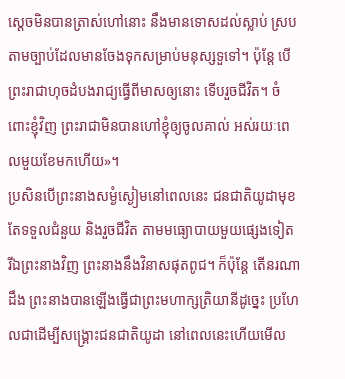ស្ដេចមិនបានត្រាស់ហៅនោះ នឹងមានទោសដល់ស្លាប់ ស្របតាមច្បាប់ដែលមានចែងទុកសម្រាប់មនុស្សទួទៅ។ ប៉ុន្តែ បើព្រះរាជាហុចដំបងរាជ្យធ្វើពីមាសឲ្យនោះ ទើបរួចជីវិត។ ចំពោះខ្ញុំវិញ ព្រះរាជាមិនបានហៅខ្ញុំឲ្យចូលគាល់ អស់រយៈពេលមួយខែមកហើយ»។
ប្រសិនបើព្រះនាងសម្ងំស្ងៀមនៅពេលនេះ ជនជាតិយូដាមុខតែទទួលជំនួយ និងរួចជីវិត តាមមធ្យោបាយមួយផ្សេងទៀត រីឯព្រះនាងវិញ ព្រះនាងនឹងវិនាសផុតពូជ។ ក៏ប៉ុន្តែ តើនរណាដឹង ព្រះនាងបានឡើងធ្វើជាព្រះមហាក្សត្រិយានីដូច្នេះ ប្រហែលជាដើម្បីសង្គ្រោះជនជាតិយូដា នៅពេលនេះហើយមើល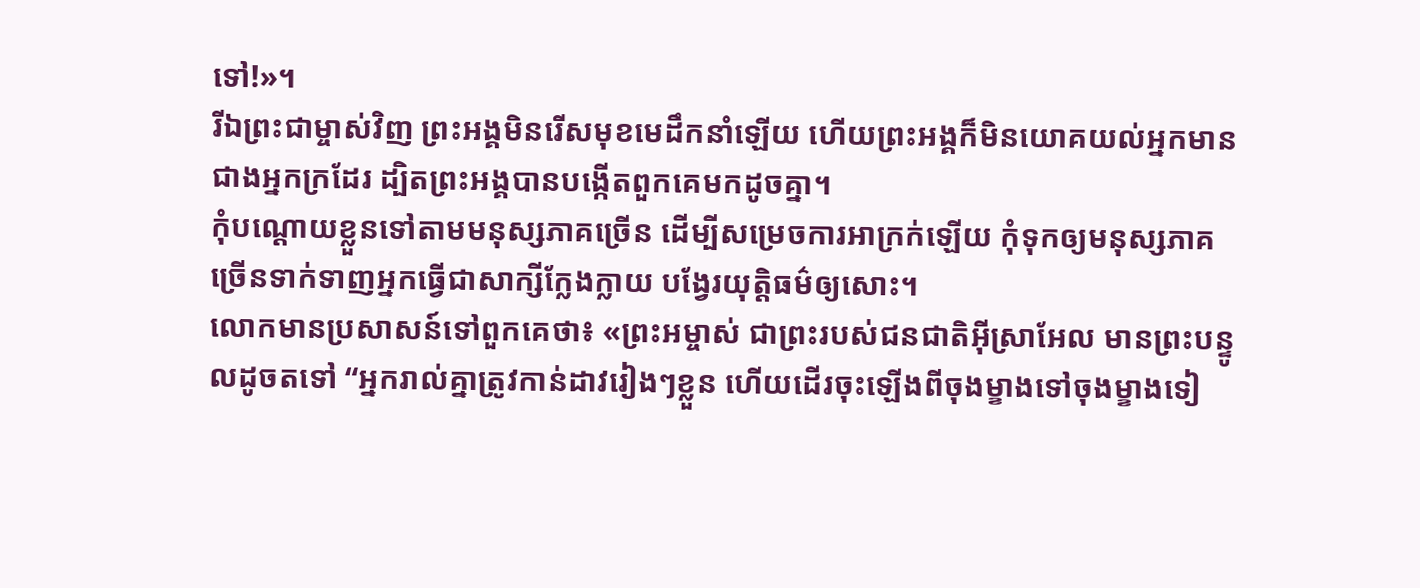ទៅ!»។
រីឯព្រះជាម្ចាស់វិញ ព្រះអង្គមិនរើសមុខមេដឹកនាំឡើយ ហើយព្រះអង្គក៏មិនយោគយល់អ្នកមាន ជាងអ្នកក្រដែរ ដ្បិតព្រះអង្គបានបង្កើតពួកគេមកដូចគ្នា។
កុំបណ្ដោយខ្លួនទៅតាមមនុស្សភាគច្រើន ដើម្បីសម្រេចការអាក្រក់ឡើយ កុំទុកឲ្យមនុស្សភាគច្រើនទាក់ទាញអ្នកធ្វើជាសាក្សីក្លែងក្លាយ បង្វែរយុត្តិធម៌ឲ្យសោះ។
លោកមានប្រសាសន៍ទៅពួកគេថា៖ «ព្រះអម្ចាស់ ជាព្រះរបស់ជនជាតិអ៊ីស្រាអែល មានព្រះបន្ទូលដូចតទៅ “អ្នករាល់គ្នាត្រូវកាន់ដាវរៀងៗខ្លួន ហើយដើរចុះឡើងពីចុងម្ខាងទៅចុងម្ខាងទៀ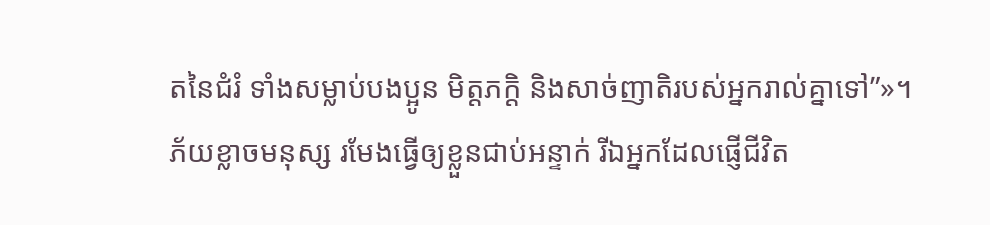តនៃជំរំ ទាំងសម្លាប់បងប្អូន មិត្តភក្ដិ និងសាច់ញាតិរបស់អ្នករាល់គ្នាទៅ”»។
ភ័យខ្លាចមនុស្ស រមែងធ្វើឲ្យខ្លួនជាប់អន្ទាក់ រីឯអ្នកដែលផ្ញើជីវិត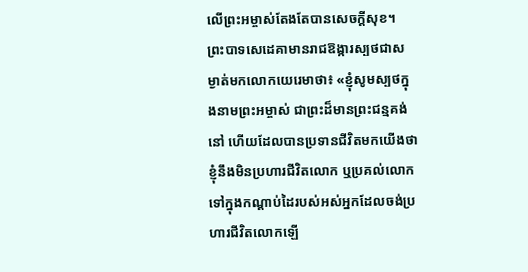លើព្រះអម្ចាស់តែងតែបានសេចក្ដីសុខ។
ព្រះបាទសេដេគាមានរាជឱង្ការស្បថជាសម្ងាត់មកលោកយេរេមាថា៖ «ខ្ញុំសូមស្បថក្នុងនាមព្រះអម្ចាស់ ជាព្រះដ៏មានព្រះជន្មគង់នៅ ហើយដែលបានប្រទានជីវិតមកយើងថា ខ្ញុំនឹងមិនប្រហារជីវិតលោក ឬប្រគល់លោកទៅក្នុងកណ្ដាប់ដៃរបស់អស់អ្នកដែលចង់ប្រហារជីវិតលោកឡើ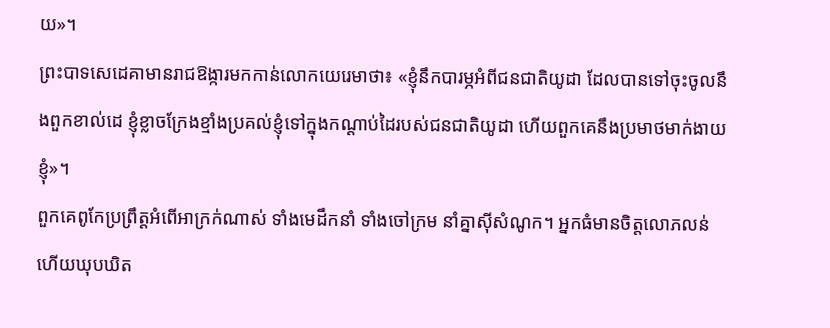យ»។
ព្រះបាទសេដេគាមានរាជឱង្ការមកកាន់លោកយេរេមាថា៖ «ខ្ញុំនឹកបារម្ភអំពីជនជាតិយូដា ដែលបានទៅចុះចូលនឹងពួកខាល់ដេ ខ្ញុំខ្លាចក្រែងខ្មាំងប្រគល់ខ្ញុំទៅក្នុងកណ្ដាប់ដៃរបស់ជនជាតិយូដា ហើយពួកគេនឹងប្រមាថមាក់ងាយខ្ញុំ»។
ពួកគេពូកែប្រព្រឹត្តអំពើអាក្រក់ណាស់ ទាំងមេដឹកនាំ ទាំងចៅក្រម នាំគ្នាស៊ីសំណូក។ អ្នកធំមានចិត្តលោភលន់ ហើយឃុបឃិត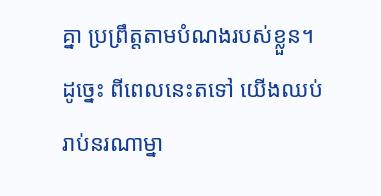គ្នា ប្រព្រឹត្តតាមបំណងរបស់ខ្លួន។
ដូច្នេះ ពីពេលនេះតទៅ យើងឈប់រាប់នរណាម្នា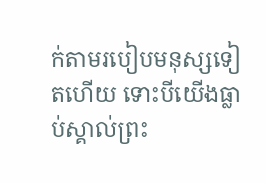ក់តាមរបៀបមនុស្សទៀតហើយ ទោះបីយើងធ្លាប់ស្គាល់ព្រះ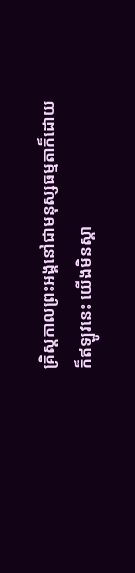គ្រិស្តកាលព្រះអង្គនៅជាមនុស្សធម្មតាក៏ដោយ ក៏ឥឡូវនេះ យើងមិនស្គា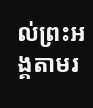ល់ព្រះអង្គតាមរ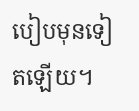បៀបមុនទៀតឡើយ។